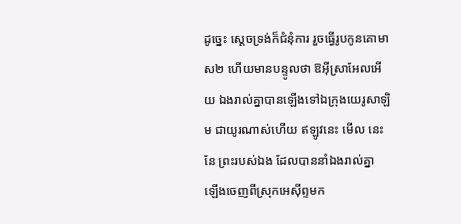ដូច្នេះ ស្តេចទ្រង់ក៏ជំនុំការ រួចធ្វើរូបកូនគោមាស២ ហើយមានបន្ទូលថា ឱអ៊ីស្រាអែលអើយ ឯងរាល់គ្នាបានឡើងទៅឯក្រុងយេរូសាឡិម ជាយូរណាស់ហើយ ឥឡូវនេះ មើល នេះនែ ព្រះរបស់ឯង ដែលបាននាំឯងរាល់គ្នា ឡើងចេញពីស្រុកអេស៊ីព្ទមក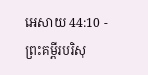អេសាយ 44:10 - ព្រះគម្ពីរបរិសុ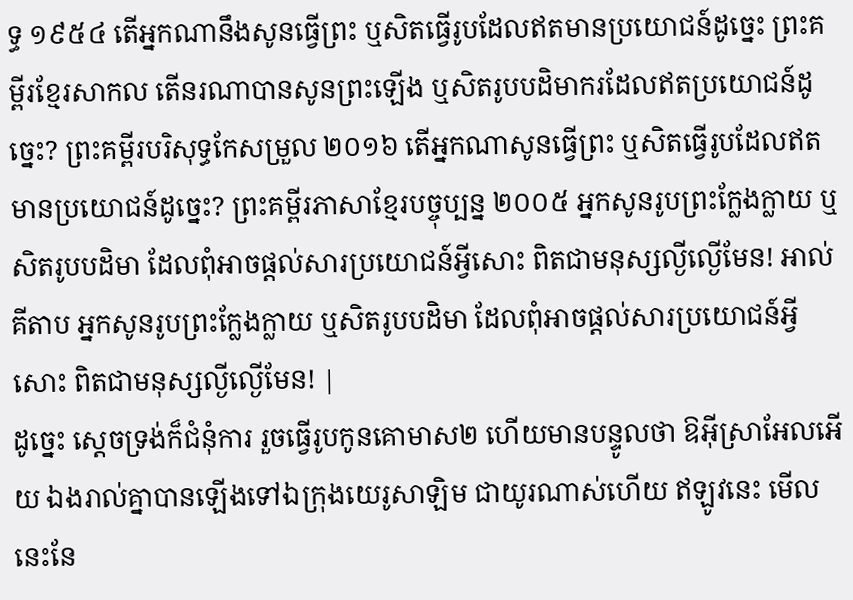ទ្ធ ១៩៥៤ តើអ្នកណានឹងសូនធ្វើព្រះ ឬសិតធ្វើរូបដែលឥតមានប្រយោជន៍ដូច្នេះ ព្រះគម្ពីរខ្មែរសាកល តើនរណាបានសូនព្រះឡើង ឬសិតរូបបដិមាករដែលឥតប្រយោជន៍ដូច្នេះ? ព្រះគម្ពីរបរិសុទ្ធកែសម្រួល ២០១៦ តើអ្នកណាសូនធ្វើព្រះ ឬសិតធ្វើរូបដែលឥតមានប្រយោជន៍ដូច្នេះ? ព្រះគម្ពីរភាសាខ្មែរបច្ចុប្បន្ន ២០០៥ អ្នកសូនរូបព្រះក្លែងក្លាយ ឬសិតរូបបដិមា ដែលពុំអាចផ្ដល់សារប្រយោជន៍អ្វីសោះ ពិតជាមនុស្សល្ងីល្ងើមែន! អាល់គីតាប អ្នកសូនរូបព្រះក្លែងក្លាយ ឬសិតរូបបដិមា ដែលពុំអាចផ្ដល់សារប្រយោជន៍អ្វីសោះ ពិតជាមនុស្សល្ងីល្ងើមែន! |
ដូច្នេះ ស្តេចទ្រង់ក៏ជំនុំការ រួចធ្វើរូបកូនគោមាស២ ហើយមានបន្ទូលថា ឱអ៊ីស្រាអែលអើយ ឯងរាល់គ្នាបានឡើងទៅឯក្រុងយេរូសាឡិម ជាយូរណាស់ហើយ ឥឡូវនេះ មើល នេះនែ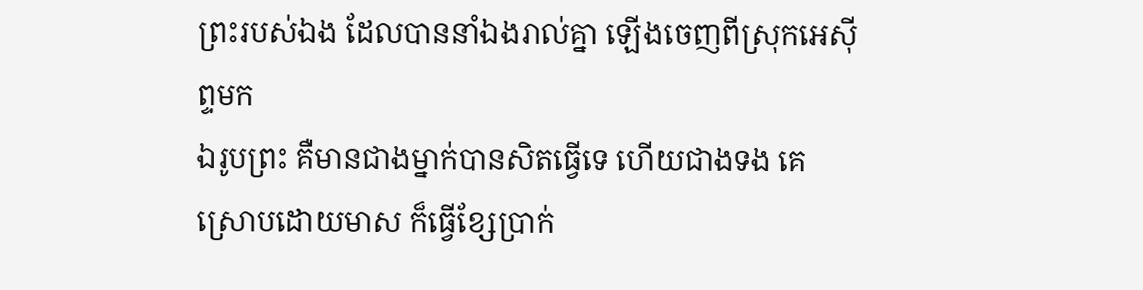ព្រះរបស់ឯង ដែលបាននាំឯងរាល់គ្នា ឡើងចេញពីស្រុកអេស៊ីព្ទមក
ឯរូបព្រះ គឺមានជាងម្នាក់បានសិតធ្វើទេ ហើយជាងទង គេស្រោបដោយមាស ក៏ធ្វើខ្សែប្រាក់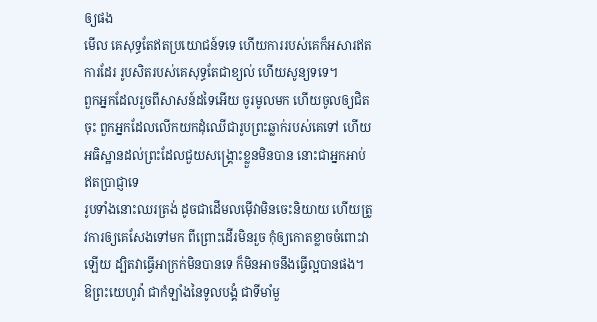ឲ្យផង
មើល គេសុទ្ធតែឥតប្រយោជន៍ទទេ ហើយការរបស់គេក៏អសារឥតការដែរ រូបសិតរបស់គេសុទ្ធតែជាខ្យល់ ហើយសូន្យទទេ។
ពួកអ្នកដែលរួចពីសាសន៍ដទៃអើយ ចូរមូលមក ហើយចូលឲ្យជិតចុះ ពួកអ្នកដែលលើកយកដុំឈើជារូបព្រះឆ្លាក់របស់គេទៅ ហើយអធិស្ឋានដល់ព្រះដែលជួយសង្គ្រោះខ្លួនមិនបាន នោះជាអ្នកអាប់ឥតប្រាជ្ញាទេ
រូបទាំងនោះឈរត្រង់ ដូចជាដើមលម៉ើវាមិនចេះនិយាយ ហើយត្រូវការឲ្យគេសែងទៅមក ពីព្រោះដើរមិនរួច កុំឲ្យកោតខ្លាចចំពោះវាឡើយ ដ្បិតវាធ្វើអាក្រក់មិនបានទេ ក៏មិនអាចនឹងធ្វើល្អបានផង។
ឱព្រះយេហូវ៉ា ជាកំឡាំងនៃទូលបង្គំ ជាទីមាំមួ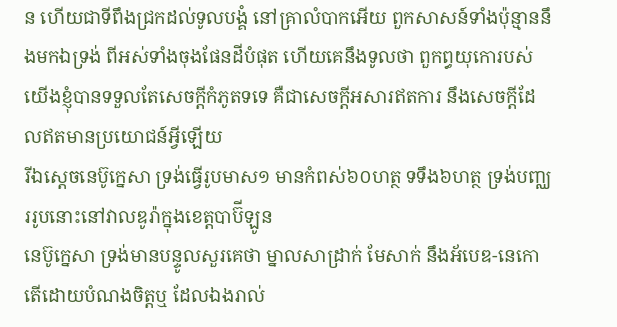ន ហើយជាទីពឹងជ្រកដល់ទូលបង្គំ នៅគ្រាលំបាកអើយ ពួកសាសន៍ទាំងប៉ុន្មាននឹងមកឯទ្រង់ ពីអស់ទាំងចុងផែនដីបំផុត ហើយគេនឹងទូលថា ពួកព្ធយុកោរបស់យើងខ្ញុំបានទទួលតែសេចក្ដីកំភូតទទេ គឺជាសេចក្ដីអសារឥតការ នឹងសេចក្ដីដែលឥតមានប្រយោជន៍អ្វីឡើយ
រីឯស្តេចនេប៊ូក្នេសា ទ្រង់ធ្វើរូបមាស១ មានកំពស់៦០ហត្ថ ទទឹង៦ហត្ថ ទ្រង់បញ្ឈររូបនោះនៅវាលឌូរ៉ាក្នុងខេត្តបាប៊ីឡូន
នេប៊ូក្នេសា ទ្រង់មានបន្ទូលសួរគេថា ម្នាលសាដ្រាក់ មែសាក់ នឹងអ័បេឌ-នេកោ តើដោយបំណងចិត្តឬ ដែលឯងរាល់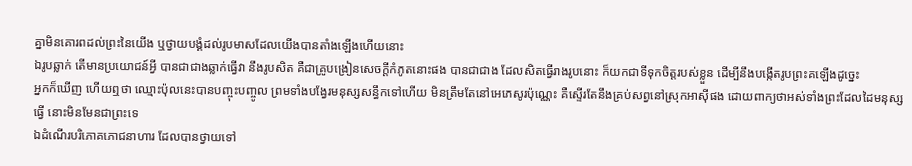គ្នាមិនគោរពដល់ព្រះនៃយើង ឬថ្វាយបង្គំដល់រូបមាសដែលយើងបានតាំងឡើងហើយនោះ
ឯរូបឆ្លាក់ តើមានប្រយោជន៍អ្វី បានជាជាងឆ្លាក់ធ្វើវា នឹងរូបសិត គឺជាគ្រូបង្រៀនសេចក្ដីកំភូតនោះផង បានជាជាង ដែលសិតធ្វើរាងរូបនោះ ក៏យកជាទីទុកចិត្តរបស់ខ្លួន ដើម្បីនឹងបង្កើតរូបព្រះគឡើងដូច្នេះ
អ្នកក៏ឃើញ ហើយឮថា ឈ្មោះប៉ុលនេះបានបញ្ចុះបញ្ចូល ព្រមទាំងបង្វែរមនុស្សសន្ធឹកទៅហើយ មិនត្រឹមតែនៅអេភេសូរប៉ុណ្ណេះ គឺស្ទើរតែនឹងគ្រប់សព្វនៅស្រុកអាស៊ីផង ដោយពាក្យថាអស់ទាំងព្រះដែលដៃមនុស្សធ្វើ នោះមិនមែនជាព្រះទេ
ឯដំណើរបរិភោគភោជនាហារ ដែលបានថ្វាយទៅ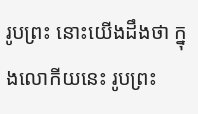រូបព្រះ នោះយើងដឹងថា ក្នុងលោកីយនេះ រូបព្រះ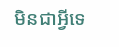មិនជាអ្វីទេ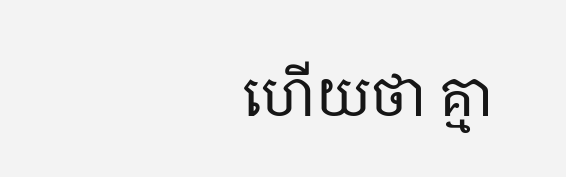ហើយថា គ្មា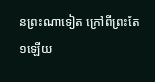នព្រះណាទៀត ក្រៅពីព្រះតែ១ឡើយ